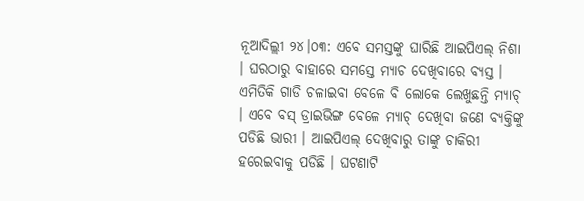ନୂଆଦିଲ୍ଲୀ ୨୪।୦୩: ଏବେ ସମସ୍ତଙ୍କୁ ଘାରିଛି ଆଇପିଏଲ୍ ନିଶା । ଘରଠାରୁ ବାହାରେ ସମସ୍ତେ ମ୍ୟାଚ ଦେଖିବାରେ ବ୍ୟସ୍ତ । ଏମିତିକି ଗାଡି ଚଳାଇବା ବେଳେ ବି ଲୋକେ ଲେଖୁଛନ୍ତି ମ୍ୟାଚ୍ । ଏବେ ବସ୍ ଡ୍ରାଇଭିଙ୍ଗ ବେଳେ ମ୍ଯାଚ୍ ଦେଖିବା ଜଣେ ବ୍ୟକ୍ତିଙ୍କୁ ପଡିଛି ଭାରୀ । ଆଇପିଏଲ୍ ଦେଖିବାରୁ ତାଙ୍କୁ ଚାକିରୀ ହରେଇବାକୁ ପଡିଛି । ଘଟଣାଟି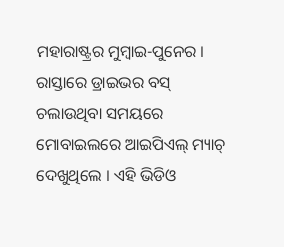ମହାରାଷ୍ଟ୍ରର ମୁମ୍ବାଇ-ପୁନେର ।
ରାସ୍ତାରେ ଡ୍ରାଇଭର ବସ୍ ଚଲାଉଥିବା ସମୟରେ ମୋବାଇଲରେ ଆଇପିଏଲ୍ ମ୍ୟାଚ୍ ଦେଖୁଥିଲେ । ଏହି ଭିଡିଓ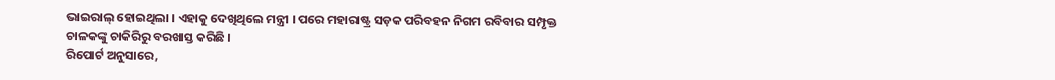ଭାଇରାଲ୍ ହୋଇଥିଲା । ଏହାକୁ ଦେଖିଥିଲେ ମନ୍ତ୍ରୀ । ପରେ ମହାରାଷ୍ଟ୍ର ସଡ଼କ ପରିବହନ ନିଗମ ରବିବାର ସମ୍ପୃକ୍ତ ଚାଳକଙ୍କୁ ଚାକିରିରୁ ବରଖାସ୍ତ କରିଛି ।
ରିପୋର୍ଟ ଅନୁସାରେ,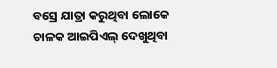ବସ୍ରେ ଯାତ୍ରା କରୁଥିବା ଲୋକେ ଚାଳକ ଆଇପିଏଲ୍ ଦେଖୁଥିବା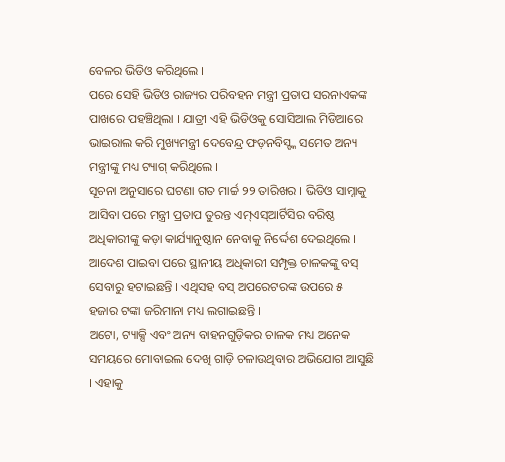ବେଳର ଭିଡିଓ କରିଥିଲେ ।
ପରେ ସେହି ଭିଡିଓ ରାଜ୍ୟର ପରିବହନ ମନ୍ତ୍ରୀ ପ୍ରତାପ ସରନାଏକଙ୍କ ପାଖରେ ପହଞ୍ଚିଥିଲା । ଯାତ୍ରୀ ଏହି ଭିଡିଓକୁ ସୋସିଆଲ ମିଡିଆରେ ଭାଇରାଲ କରି ମୁଖ୍ୟମନ୍ତ୍ରୀ ଦେବେନ୍ଦ୍ର ଫଡ଼ନବିସ୍ଙ୍କ ସମେତ ଅନ୍ୟ ମନ୍ତ୍ରୀଙ୍କୁ ମଧ୍ୟ ଟ୍ୟାଗ୍ କରିଥିଲେ ।
ସୂଚନା ଅନୁସାରେ ଘଟଣା ଗତ ମାର୍ଚ୍ଚ ୨୨ ତାରିଖର । ଭିଡିଓ ସାମ୍ନାକୁ ଆସିବା ପରେ ମନ୍ତ୍ରୀ ପ୍ରତାପ ତୁରନ୍ତ ଏମ୍ଏସ୍ଆର୍ଟିସିର ବରିଷ୍ଠ ଅଧିକାରୀଙ୍କୁ କଡ଼ା କାର୍ଯ୍ୟାନୁଷ୍ଠାନ ନେବାକୁ ନିର୍ଦ୍ଦେଶ ଦେଇଥିଲେ । ଆଦେଶ ପାଇବା ପରେ ସ୍ଥାନୀୟ ଅଧିକାରୀ ସମ୍ପୃକ୍ତ ଚାଳକଙ୍କୁ ବସ୍ ସେବାରୁ ହଟାଇଛନ୍ତି । ଏଥିସହ ବସ୍ ଅପରେଟରଙ୍କ ଉପରେ ୫ ହଜାର ଟଙ୍କା ଜରିମାନା ମଧ୍ୟ ଲଗାଇଛନ୍ତି ।
ଅଟୋ, ଟ୍ୟାକ୍ସି ଏବଂ ଅନ୍ୟ ବାହନଗୁଡ଼ିକର ଚାଳକ ମଧ୍ୟ ଅନେକ ସମୟରେ ମୋବାଇଲ ଦେଖି ଗାଡ଼ି ଚଳାଉଥିବାର ଅଭିଯୋଗ ଆସୁଛି । ଏହାକୁ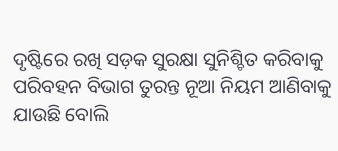ଦୃଷ୍ଟିରେ ରଖି ସଡ଼କ ସୁରକ୍ଷା ସୁନିଶ୍ଚିତ କରିବାକୁ ପରିବହନ ବିଭାଗ ତୁରନ୍ତ ନୂଆ ନିୟମ ଆଣିବାକୁ ଯାଉଛି ବୋଲି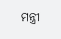ମନ୍ତ୍ରୀ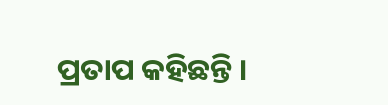ପ୍ରତାପ କହିଛନ୍ତି ।